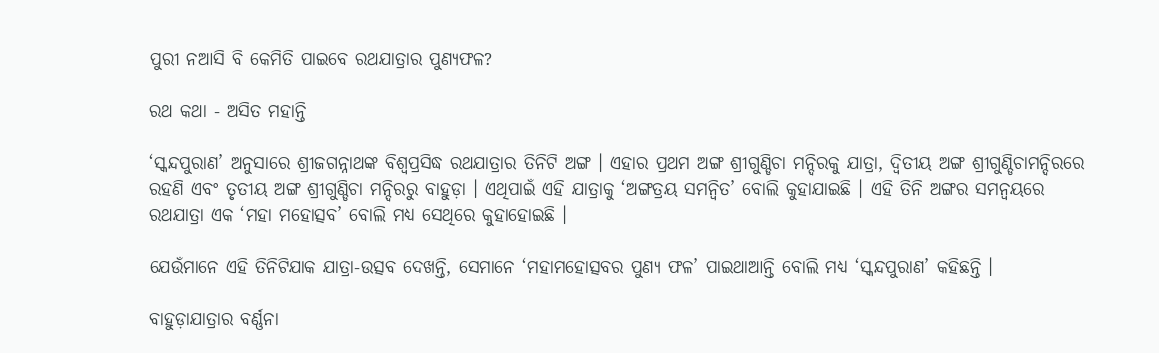ପୁରୀ ନଆସି ବି କେମିତି ପାଇବେ ରଥଯାତ୍ରାର ପୁଣ୍ୟଫଳ?

ରଥ କଥା - ଅସିତ ମହାନ୍ତି

‘ସ୍କନ୍ଦପୁରାଣ’ ଅନୁସାରେ ଶ୍ରୀଜଗନ୍ନାଥଙ୍କ ବିଶ୍ୱପ୍ରସିଦ୍ଧ ରଥଯାତ୍ରାର ତିନିଟି ଅଙ୍ଗ । ଏହାର ପ୍ରଥମ ଅଙ୍ଗ ଶ୍ରୀଗୁଣ୍ଡିଚା ମନ୍ଦିରକୁ ଯାତ୍ରା, ଦ୍ୱିତୀୟ ଅଙ୍ଗ ଶ୍ରୀଗୁଣ୍ଡିଚାମନ୍ଦିରରେ ରହଣି ଏବଂ ତୃତୀୟ ଅଙ୍ଗ ଶ୍ରୀଗୁଣ୍ଡିଚା ମନ୍ଦିରରୁ ବାହୁଡ଼ା । ଏଥିପାଇଁ ଏହି ଯାତ୍ରାକୁ ‘ଅଙ୍ଗତ୍ରୟ ସମନ୍ୱିତ’ ବୋଲି କୁହାଯାଇଛି । ଏହି ତିନି ଅଙ୍ଗର ସମନ୍ୱୟରେ ରଥଯାତ୍ରା ଏକ ‘ମହା ମହୋତ୍ସବ’ ବୋଲି ମଧ୍ୟ ସେଥିରେ କୁହାହୋଇଛି ।

ଯେଉଁମାନେ ଏହି ତିନିଟିଯାକ ଯାତ୍ରା-ଉତ୍ସବ ଦେଖନ୍ତି, ସେମାନେ ‘ମହାମହୋତ୍ସବର ପୁଣ୍ୟ ଫଳ’ ପାଇଥାଆନ୍ତି ବୋଲି ମଧ୍ୟ ‘ସ୍କନ୍ଦପୁରାଣ’ କହିଛନ୍ତି ।

ବାହୁଡ଼ାଯାତ୍ରାର ବର୍ଣ୍ଣନା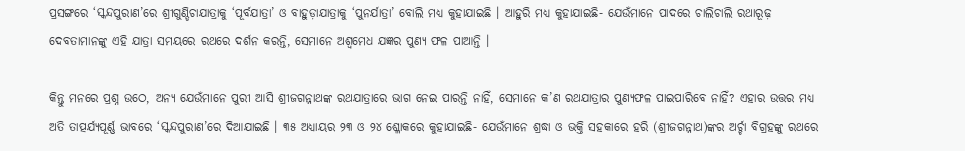ପ୍ରସଙ୍ଗରେ ‘ସ୍କନ୍ଦପୁରାଣ’ରେ ଶ୍ରୀଗୁଣ୍ଡିଚାଯାତ୍ରାକୁ ‘ପୂର୍ବଯାତ୍ରା’ ଓ ବାହୁଡ଼ାଯାତ୍ରାକୁ ‘ପୁନର୍ଯାତ୍ରା’ ବୋଲି ମଧ୍ୟ କୁହାଯାଇଛି । ଆହୁରି ମଧ୍ୟ କୁହାଯାଇଛି- ଯେଉଁମାନେ ପାଦରେ ଚାଲିଚାଲି ରଥାରୂଢ଼ ଦେବତାମାନଙ୍କୁ ଏହି ଯାତ୍ରା ସମୟରେ ରଥରେ ଦର୍ଶନ କରନ୍ତି, ସେମାନେ ଅଶ୍ୱମେଧ ଯଜ୍ଞର ପୁଣ୍ୟ ଫଳ ପାଆନ୍ତି ।

କିନ୍ତୁ ମନରେ ପ୍ରଶ୍ନ ଉଠେ, ଅନ୍ୟ ଯେଉଁମାନେ ପୁରୀ ଆସି ଶ୍ରୀଜଗନ୍ନାଥଙ୍କ ରଥଯାତ୍ରାରେ ଭାଗ ନେଇ ପାରନ୍ତି ନାହିଁ, ସେମାନେ କ’ଣ ରଥଯାତ୍ରାର ପୁଣ୍ୟଫଳ ପାଇପାରିବେ ନାହିଁ? ଏହାର ଉତ୍ତର ମଧ୍ୟ ଅତି ତାତ୍ପର୍ଯ୍ୟପୂର୍ଣ୍ଣ ଭାବରେ ‘ସ୍କନ୍ଦପୁରାଣ’ରେ ଦିଆଯାଇଛି । ୩୫ ଅଧ୍ୟାୟର ୨୩ ଓ ୨୪ ଶ୍ଳୋକରେ କୁହାଯାଇଛି- ଯେଉଁମାନେ ଶ୍ରଦ୍ଧା ଓ ଭକ୍ତି ସହକାରେ ହରି (ଶ୍ରୀଜଗନ୍ନାଥ)ଙ୍କର ଅର୍ଚ୍ଚା ବିଗ୍ରହଙ୍କୁ ରଥରେ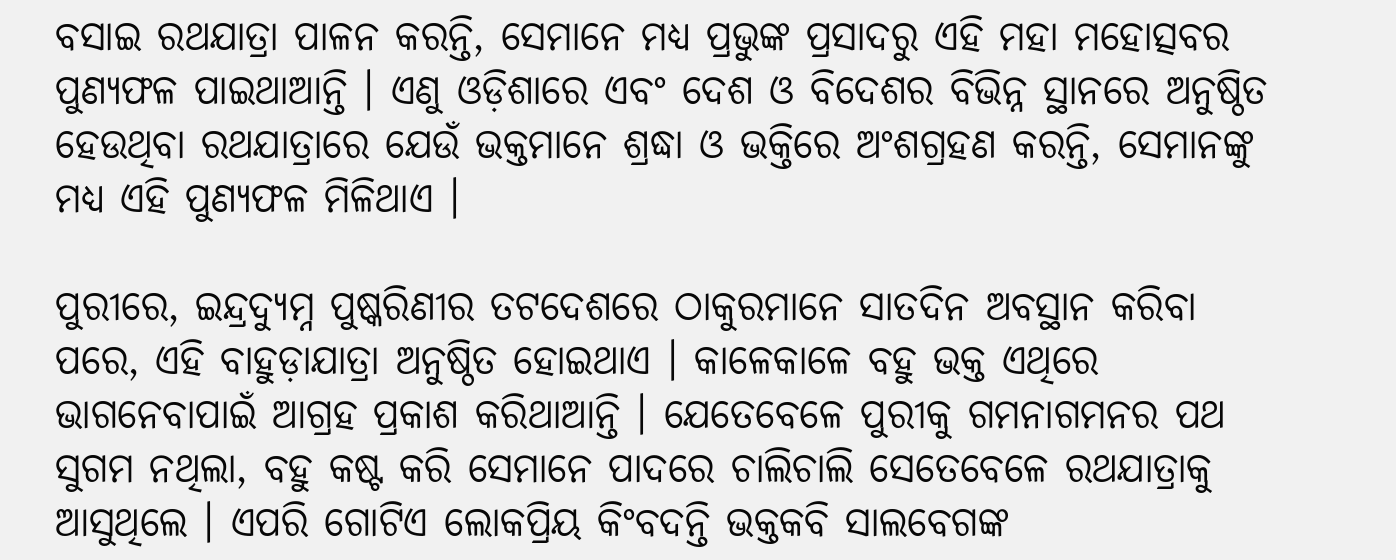ବସାଇ ରଥଯାତ୍ରା ପାଳନ କରନ୍ତି, ସେମାନେ ମଧ୍ୟ ପ୍ରଭୁଙ୍କ ପ୍ରସାଦରୁ ଏହି ମହା ମହୋତ୍ସବର ପୁଣ୍ୟଫଳ ପାଇଥାଆନ୍ତି । ଏଣୁ ଓଡ଼ିଶାରେ ଏବଂ ଦେଶ ଓ ବିଦେଶର ବିଭିନ୍ନ ସ୍ଥାନରେ ଅନୁଷ୍ଠିତ ହେଉଥିବା ରଥଯାତ୍ରାରେ ଯେଉଁ ଭକ୍ତମାନେ ଶ୍ରଦ୍ଧା ଓ ଭକ୍ତିରେ ଅଂଶଗ୍ରହଣ କରନ୍ତି, ସେମାନଙ୍କୁ ମଧ୍ୟ ଏହି ପୁଣ୍ୟଫଳ ମିଳିଥାଏ ।

ପୁରୀରେ, ଇନ୍ଦ୍ରଦ୍ୟୁମ୍ନ ପୁଷ୍କରିଣୀର ତଟଦେଶରେ ଠାକୁରମାନେ ସାତଦିନ ଅବସ୍ଥାନ କରିବା ପରେ, ଏହି ବାହୁଡ଼ାଯାତ୍ରା ଅନୁଷ୍ଠିତ ହୋଇଥାଏ । କାଳେକାଳେ ବହୁ ଭକ୍ତ ଏଥିରେ ଭାଗନେବାପାଇଁ ଆଗ୍ରହ ପ୍ରକାଶ କରିଥାଆନ୍ତି । ଯେତେବେଳେ ପୁରୀକୁ ଗମନାଗମନର ପଥ ସୁଗମ ନଥିଲା, ବହୁ କଷ୍ଟ କରି ସେମାନେ ପାଦରେ ଚାଲିଚାଲି ସେତେବେଳେ ରଥଯାତ୍ରାକୁ ଆସୁଥିଲେ । ଏପରି ଗୋଟିଏ ଲୋକପ୍ରିୟ କିଂବଦନ୍ତି ଭକ୍ତକବି ସାଲବେଗଙ୍କ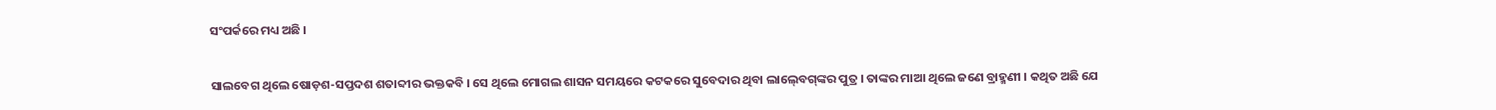ସଂପର୍କରେ ମଧ୍ୟ ଅଛି ।

ସାଲବେଗ ଥିଲେ ଷୋଡ଼ଶ-ସପ୍ତଦଶ ଶତାବ୍ଦୀର ଭକ୍ତକବି । ସେ ଥିଲେ ମୋଗଲ ଶାସନ ସମୟରେ କଟକରେ ସୁବେଦାର ଥିବା ଲାଲ୍‍ବେଗ୍‍ଙ୍କର ପୁତ୍ର । ତାଙ୍କର ମାଆ ଥିଲେ ଜଣେ ବ୍ରାହ୍ମଣୀ । କଥିତ ଅଛି ଯେ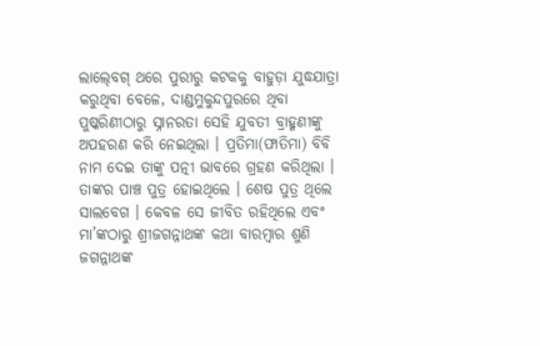ଲାଲ୍‍ବେଗ୍‍ ଥରେ ପୁରୀରୁ କଟକକୁ ବାହୁଡ଼ା ଯୁଦ୍ଧଯାତ୍ରା କରୁଥିବା ବେଳେ, ଦାଣ୍ଡମୁକୁନ୍ଦପୁରରେ ଥିବା ପୁଷ୍କରିଣୀଠାରୁ ସ୍ନାନରତା ସେହି ଯୁବତୀ ବ୍ରାହ୍ମଣୀଙ୍କୁ ଅପହରଣ କରି ନେଇଥିଲା । ପ୍ରତିମା(ଫାତିମା) ବିବି ନାମ ଦେଇ ତାଙ୍କୁ ପତ୍ନୀ ଭାବରେ ଗ୍ରହଣ କରିଥିଲା । ତାଙ୍କର ପାଞ୍ଚ ପୁତ୍ର ହୋଇଥିଲେ । ଶେଷ ପୁତ୍ର ଥିଲେ ସାଲବେଗ । କେବଳ ସେ ଜୀବିତ ରହିଥିଲେ ଏବଂ ମା’ଙ୍କଠାରୁ ଶ୍ରୀଜଗନ୍ନାଥଙ୍କ କଥା ବାରମ୍ବାର ଶୁଣି ଜଗନ୍ନାଥଙ୍କ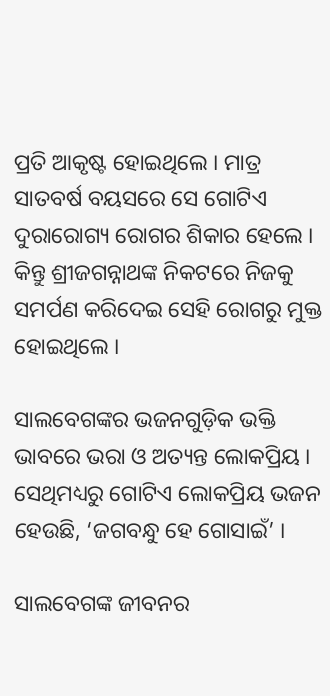ପ୍ରତି ଆକୃଷ୍ଟ ହୋଇଥିଲେ । ମାତ୍ର ସାତବର୍ଷ ବୟସରେ ସେ ଗୋଟିଏ ଦୁରାରୋଗ୍ୟ ରୋଗର ଶିକାର ହେଲେ । କିନ୍ତୁ ଶ୍ରୀଜଗନ୍ନାଥଙ୍କ ନିକଟରେ ନିଜକୁ ସମର୍ପଣ କରିଦେଇ ସେହି ରୋଗରୁ ମୁକ୍ତ ହୋଇଥିଲେ ।

ସାଲବେଗଙ୍କର ଭଜନଗୁଡ଼ିକ ଭକ୍ତି ଭାବରେ ଭରା ଓ ଅତ୍ୟନ୍ତ ଲୋକପ୍ରିୟ । ସେଥିମଧ୍ୟରୁ ଗୋଟିଏ ଲୋକପ୍ରିୟ ଭଜନ ହେଉଛି, ‘ଜଗବନ୍ଧୁ ହେ ଗୋସାଇଁ’ ।

ସାଲବେଗଙ୍କ ଜୀବନର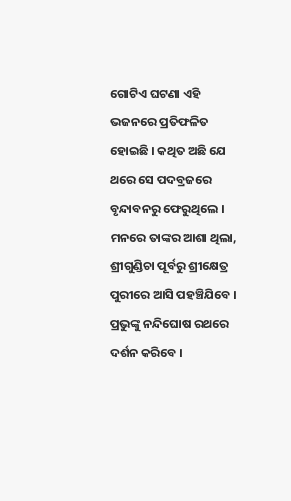ଗୋଟିଏ ଘଟଣା ଏହି ଭଜନରେ ପ୍ରତିଫଳିତ ହୋଇଛି । କଥିତ ଅଛି ଯେ ଥରେ ସେ ପଦବ୍ରଜରେ ବୃନ୍ଦାବନରୁ ଫେରୁଥିଲେ । ମନରେ ତାଙ୍କର ଆଶା ଥିଲା, ଶ୍ରୀଗୁଣ୍ଡିଚା ପୂର୍ବରୁ ଶ୍ରୀକ୍ଷେତ୍ର ପୁରୀରେ ଆସି ପହଞ୍ଚିଯିବେ । ପ୍ରଭୁଙ୍କୁ ନନ୍ଦିଘୋଷ ରଥରେ ଦର୍ଶନ କରିବେ ।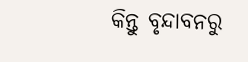କିନ୍ତୁ ବୃନ୍ଦାବନରୁ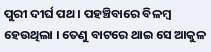ପୁରୀ ଦୀର୍ଘ ପଥ । ପହଞ୍ଚିବାରେ ବିଳମ୍ବ ହେଉଥିଲା । ତେଣୁ ବାଟରେ ଥାଇ ସେ ଆକୁଳ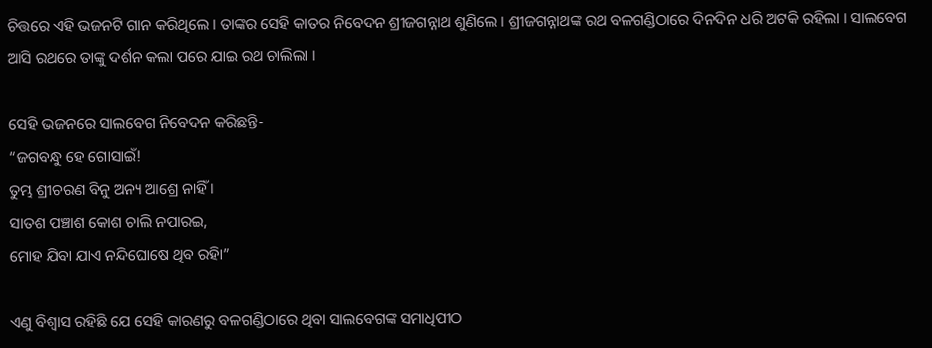ଚିତ୍ତରେ ଏହି ଭଜନଟି ଗାନ କରିଥିଲେ । ତାଙ୍କର ସେହି କାତର ନିବେଦନ ଶ୍ରୀଜଗନ୍ନାଥ ଶୁଣିଲେ । ଶ୍ରୀଜଗନ୍ନାଥଙ୍କ ରଥ ବଳଗଣ୍ଡିଠାରେ ଦିନଦିନ ଧରି ଅଟକି ରହିଲା । ସାଲବେଗ ଆସି ରଥରେ ତାଙ୍କୁ ଦର୍ଶନ କଲା ପରେ ଯାଇ ରଥ ଚାଲିଲା ।

ସେହି ଭଜନରେ ସାଲବେଗ ନିବେଦନ କରିଛନ୍ତି-
“ଜଗବନ୍ଧୁ ହେ ଗୋସାଇଁ!
ତୁମ୍ଭ ଶ୍ରୀଚରଣ ବିନୁ ଅନ୍ୟ ଆଶ୍ରେ ନାହିଁ ।
ସାତଶ ପଞ୍ଚାଶ କୋଶ ଚାଲି ନପାରଇ,
ମୋହ ଯିବା ଯାଏ ନନ୍ଦିଘୋଷେ ଥିବ ରହିା”

ଏଣୁ ବିଶ୍ୱାସ ରହିଛି ଯେ ସେହି କାରଣରୁ ବଳଗଣ୍ଡିଠାରେ ଥିବା ସାଲବେଗଙ୍କ ସମାଧିପୀଠ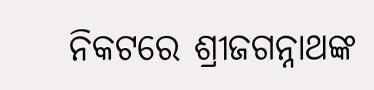ନିକଟରେ ଶ୍ରୀଜଗନ୍ନାଥଙ୍କ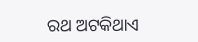ରଥ ଅଟକିଥାଏ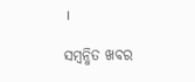।

ସମ୍ବନ୍ଧିତ ଖବର